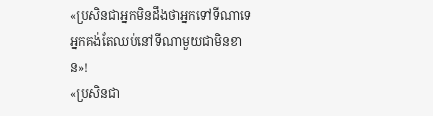«ប្រសិនជាអ្នកមិនដឹងថាអ្នកទៅទីណាទេ អ្នកគង់តែឈប់នៅទីណាមួយជាមិនខាន»!
«ប្រសិនជា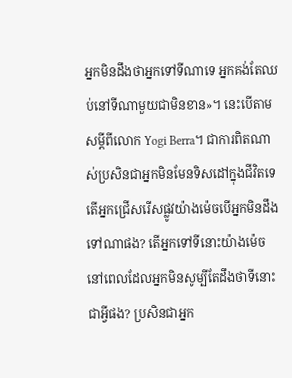អ្នកមិនដឹងថាអ្នកទៅទីណាទេ អ្នកគង់តែឈប់នៅទីណាមួយជាមិនខាន»។ នេះបើតាមសម្តីពីលោក Yogi Berra។ ជាការពិតណាស់ប្រសិនជាអ្នកមិនមែនទិសដៅក្នុងជីវិតទេ តើអ្នកជ្រើសរើសផ្លូវយ៉ាងម៉េចបើអ្នកមិនដឹងទៅណាផង? តើអ្នកទៅទីនោះយ៉ាងម៉េចនៅពេលដែលអ្នកមិនសូម្បីតែដឹងថាទីនោះជាអ្វីផង? ប្រសិនជាអ្នក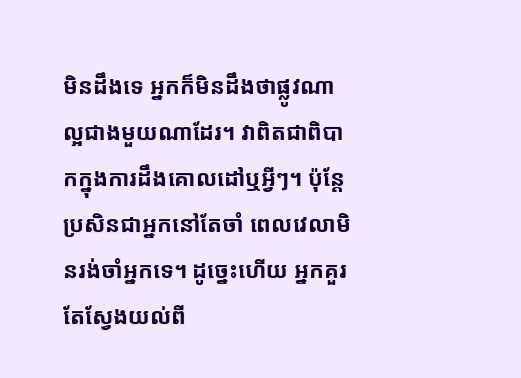មិនដឹងទេ អ្នកក៏មិនដឹងថាផ្លូវណាល្អជាងមួយណាដែរ។ វាពិតជាពិបាកក្នុងការដឹងគោលដៅឬអ្វីៗ។ ប៉ុន្តែប្រសិនជាអ្នកនៅតែចាំ ពេលវេលាមិនរង់ចាំអ្នកទេ។ ដូច្នេះហើយ អ្នកគួរតែស្វែងយល់ពី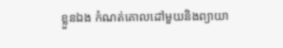ខ្លួនឯង កំណត់គោលដៅមួយនិងព្យាយា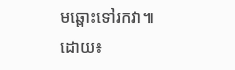មឆ្ពោះទៅរកវា៕ ដោយ៖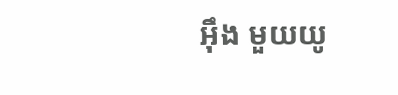អ៊ឹង មួយយូ